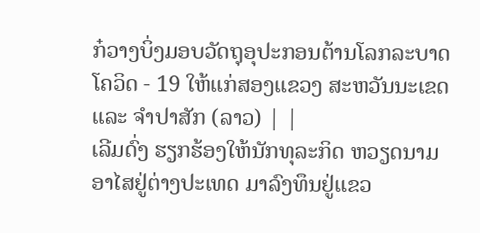ກ໋ວາງບິ່ງມອບວັດຖຸອຸປະກອນຕ້ານໂລກລະບາດໂຄວິດ - 19 ໃຫ້ແກ່ສອງແຂວງ ສະຫວັນນະເຂດ ແລະ ຈຳປາສັກ (ລາວ) | |
ເລີມດົ່ງ ຮຽກຮ້ອງໃຫ້ນັກທຸລະກິດ ຫວຽດນາມ ອາໄສຢູ່ຕ່າງປະເທດ ມາລົງທຶນຢູ່ແຂວ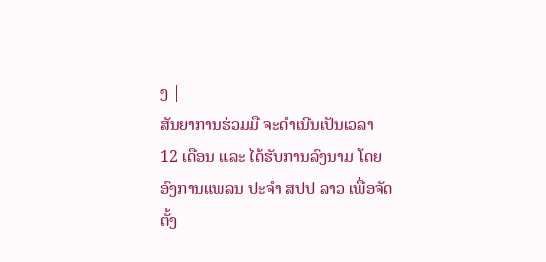ງ |
ສັນຍາການຮ່ວມມື ຈະດຳເນີນເປັນເວລາ 12 ເດືອນ ແລະ ໄດ້ຮັບການລົງນາມ ໂດຍ ອົງການແພລນ ປະຈໍາ ສປປ ລາວ ເພື່ອຈັດຕັ້ງ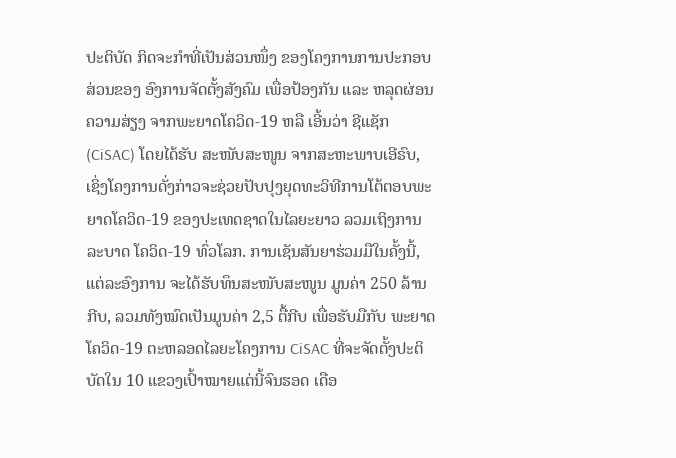ປະຕິບັດ ກິດຈະກໍາທີ່ເປັນສ່ວນໜຶ່ງ ຂອງໂຄງການການປະກອບສ່ວນຂອງ ອົງການຈັດຕັ້ງສັງຄົມ ເພື່ອປ້ອງກັນ ແລະ ຫລຸດຜ່ອນຄວາມສ່ຽງ ຈາກພະຍາດໂຄວິດ-19 ຫລື ເອີ້ນວ່າ ຊີແຊັກ (CiSAC) ໂດຍໄດ້ຮັບ ສະໜັບສະໜູນ ຈາກສະຫະພາບເອີຣົບ, ເຊິ່ງໂຄງການດັ່ງກ່າວຈະຊ່ວຍປັບປຸງຍຸດທະວິທີການໂຕ້ຕອບພະຍາດໂຄວິດ-19 ຂອງປະເທດຊາດໃນໄລຍະຍາວ ລວມເຖິງການລະບາດ ໂຄວິດ-19 ທົ່ວໂລກ. ການເຊັນສັນຍາຮ່ວມມືໃນຄັ້ງນີ້, ແຕ່ລະອົງການ ຈະໄດ້ຮັບທຶນສະໜັບສະໜູນ ມູນຄ່າ 250 ລ້ານກີບ, ລວມທັງໝົດເປັນມູນຄ່າ 2,5 ຕື້ກີບ ເພື່ອຮັບມືກັບ ພະຍາດໂຄວິດ-19 ຕະຫລອດໄລຍະໂຄງການ CiSAC ທີ່ຈະຈັດຕັ້ງປະຕິບັດໃນ 10 ແຂວງເປົ້າໝາຍແຕ່ນີ້ຈົນຮອດ ເດືອ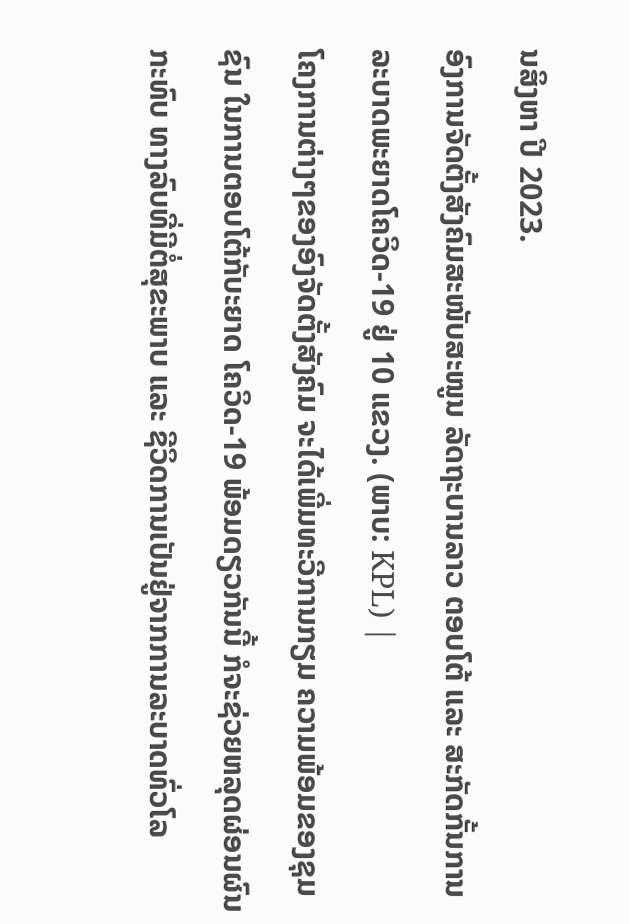ນສິງຫາ ປີ 2023.
ອົງການຈັດຕັ້ງສັງຄົມສະໜັບສະໜູນ ລັດຖະບານລາວ ຕອບໂຕ້ ແລະ ສະກັດກັ້ນການລະບາດພະຍາດໂຄວິດ-19 ຢູ່ 10 ແຂວງ. (ພາບ: KPL) |
ໂຄງການຕ່າງໆຂອງອົງຈັດຕັ້ງສັງຄົມ ຈະໄດ້ເພີ່ມທະວີການກຽມ ຄວາມພ້ອມຂອງຊຸມຊົນ ໃນການຕອບໂຕ້ກັບະຍາດ ໂຄວິດ-19 ພ້ອມດຽວກັນນີ້ ກໍຈະຊ່ວຍຫລຸດຜ່ອນຜົນກະທົບ ທາງລົບທີ່ມີຕໍ່ສຸຂະພາບ ແລະ ຊີວິດການເປັນຢູ່ຈາກການລະບາດທົ່ວໂລ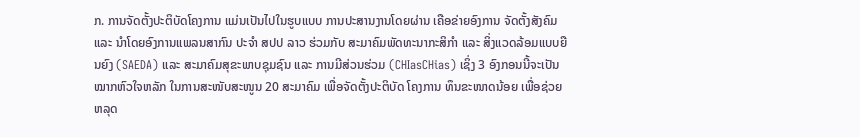ກ. ການຈັດຕັ້ງປະຕິບັດໂຄງການ ແມ່ນເປັນໄປໃນຮູບແບບ ການປະສານງານໂດຍຜ່ານ ເຄືອຂ່າຍອົງການ ຈັດຕັ້ງສັງຄົມ ແລະ ນໍາໂດຍອົງການແພລນສາກົນ ປະຈຳ ສປປ ລາວ ຮ່ວມກັບ ສະມາຄົມພັດທະນາກະສິກຳ ແລະ ສິ່ງແວດລ້ອມແບບຍືນຍົງ (SAEDA) ແລະ ສະມາຄົມສຸຂະພາບຊຸມຊົນ ແລະ ການມີສ່ວນຮ່ວມ (CHIasCHias) ເຊິ່ງ 3 ອົງກອນນີ້ຈະເປັນໝາກຫົວໃຈຫລັກ ໃນການສະໜັບສະໜູນ 20 ສະມາຄົມ ເພື່ອຈັດຕັ້ງປະຕິບັດ ໂຄງການ ທຶນຂະໜາດນ້ອຍ ເພື່ອຊ່ວຍຫລຸດ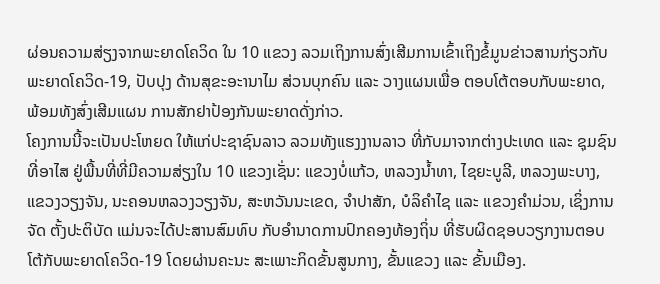ຜ່ອນຄວາມສ່ຽງຈາກພະຍາດໂຄວິດ ໃນ 10 ແຂວງ ລວມເຖິງການສົ່ງເສີມການເຂົ້າເຖິງຂໍ້ມູນຂ່າວສານກ່ຽວກັບພະຍາດໂຄວິດ-19, ປັບປຸງ ດ້ານສຸຂະອະານາໄມ ສ່ວນບຸກຄົນ ແລະ ວາງແຜນເພື່ອ ຕອບໂຕ້ຕອບກັບພະຍາດ, ພ້ອມທັງສົ່ງເສີມແຜນ ການສັກຢາປ້ອງກັນພະຍາດດັ່ງກ່າວ.
ໂຄງການນີ້ຈະເປັນປະໂຫຍດ ໃຫ້ແກ່ປະຊາຊົນລາວ ລວມທັງແຮງງານລາວ ທີ່ກັບມາຈາກຕ່າງປະເທດ ແລະ ຊຸມຊົນທີ່ອາໄສ ຢູ່ພື້ນທີ່ທີ່ມີຄວາມສ່ຽງໃນ 10 ແຂວງເຊັ່ນ: ແຂວງບໍ່ແກ້ວ, ຫລວງນ້ຳທາ, ໄຊຍະບູລີ, ຫລວງພະບາງ, ແຂວງວຽງຈັນ, ນະຄອນຫລວງວຽງຈັນ, ສະຫວັນນະເຂດ, ຈໍາປາສັກ, ບໍລິຄໍາໄຊ ແລະ ແຂວງຄຳມ່ວນ, ເຊິ່ງການຈັດ ຕັ້ງປະຕິບັດ ແມ່ນຈະໄດ້ປະສານສົມທົບ ກັບອໍານາດການປົກຄອງທ້ອງຖິ່ນ ທີ່ຮັບຜິດຊອບວຽກງານຕອບໂຕ້ກັບພະຍາດໂຄວິດ-19 ໂດຍຜ່ານຄະນະ ສະເພາະກິດຂັ້ນສູນກາງ, ຂັ້ນແຂວງ ແລະ ຂັ້ນເມືອງ.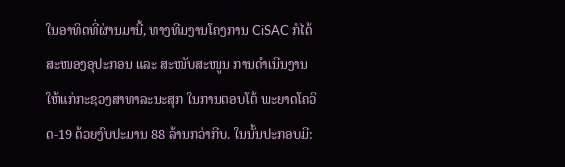ໃນອາທິດທີ່ຜ່ານມານີ້, ທາງທີມງານໂຄງການ CiSAC ກໍໄດ້ສະໜອງອຸປະກອນ ແລະ ສະໜັບສະໜູນ ການດໍາເນີນງານ ໃຫ້ແກ່ກະຊວງສາທາລະນະສຸກ ໃນການຕອບໂຕ້ ພະຍາດໂຄວິດ-19 ດ້ວຍງົບປະມານ 88 ລ້ານກວ່າກີບ. ໃນນັ້ນປະກອບມີ: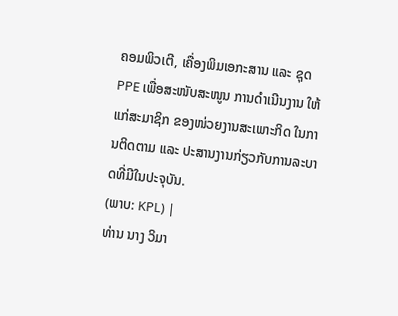ຄອມພິວເຕີ, ເຄື່ອງພິມເອກະສານ ແລະ ຊຸດ PPE ເພື່ອສະໜັບສະໜູນ ການດໍາເນີນງານ ໃຫ້ແກ່ສະມາຊິກ ຂອງໜ່ວຍງານສະເພາະກິດ ໃນການຕິດຕາມ ແລະ ປະສານງານກ່ຽວກັບການລະບາດທີ່ມີໃນປະຈຸບັນ.
(ພາບ: KPL) |
ທ່ານ ນາງ ວິມາ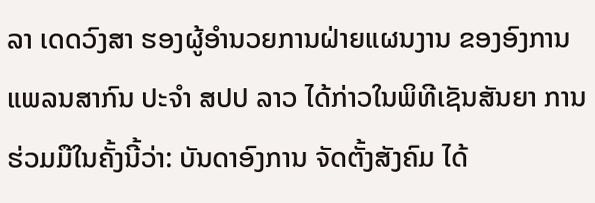ລາ ເດດວົງສາ ຮອງຜູ້ອຳນວຍການຝ່າຍແຜນງານ ຂອງອົງການແພລນສາກົນ ປະຈຳ ສປປ ລາວ ໄດ້ກ່າວໃນພິທີເຊັນສັນຍາ ການຮ່ວມມືໃນຄັ້ງນີ້ວ່າ: ບັນດາອົງການ ຈັດຕັ້ງສັງຄົມ ໄດ້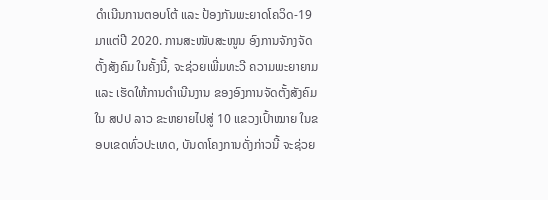ດຳເນີນການຕອບໂຕ້ ແລະ ປ້ອງກັນພະຍາດໂຄວິດ-19 ມາແຕ່ປີ 2020. ການສະໜັບສະໜູນ ອົງການຈັກງຈັດຕັ້ງສັງຄົມ ໃນຄັ້ງນີ້, ຈະຊ່ວຍເພີ່ມທະວີ ຄວາມພະຍາຍາມ ແລະ ເຮັດໃຫ້ການດຳເນີນງານ ຂອງອົງການຈັດຕັ້ງສັງຄົມໃນ ສປປ ລາວ ຂະຫຍາຍໄປສູ່ 10 ແຂວງເປົ້າໝາຍ ໃນຂອບເຂດທົ່ວປະເທດ, ບັນດາໂຄງການດັ່ງກ່າວນີ້ ຈະຊ່ວຍ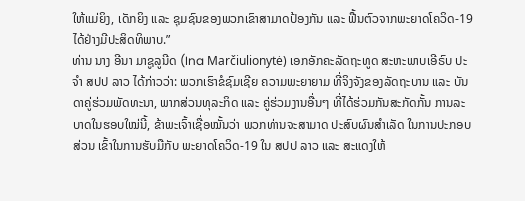ໃຫ້ແມ່ຍິງ, ເດັກຍິງ ແລະ ຊຸມຊົນຂອງພວກເຂົາສາມາດປ້ອງກັນ ແລະ ຟື້ນຕົວຈາກພະຍາດໂຄວິດ-19 ໄດ້ຢ່າງມີປະສິດທິພາບ.”
ທ່ານ ນາງ ອີນາ ມາຊູລູນີດ (Ina Marčiulionytė) ເອກອັກຄະລັດຖະທູດ ສະຫະພາບເອີຣົບ ປະຈຳ ສປປ ລາວ ໄດ້ກ່າວວ່າ: ພວກເຮົາຂໍຊົມເຊີຍ ຄວາມພະຍາຍາມ ທີ່ຈິງຈັງຂອງລັດຖະບານ ແລະ ບັນດາຄູ່ຮ່ວມພັດທະນາ, ພາກສ່ວນທຸລະກິດ ແລະ ຄູ່ຮ່ວມງານອື່ນໆ ທີ່ໄດ້ຮ່ວມກັນສະກັດກັ້ນ ການລະບາດໃນຮອບໃໝ່ນີ້, ຂ້າພະເຈົ້າເຊື່ອໝັ້ນວ່າ ພວກທ່ານຈະສາມາດ ປະສົບຜົນສຳເລັດ ໃນການປະກອບສ່ວນ ເຂົ້າໃນການຮັບມືກັບ ພະຍາດໂຄວິດ-19 ໃນ ສປປ ລາວ ແລະ ສະແດງໃຫ້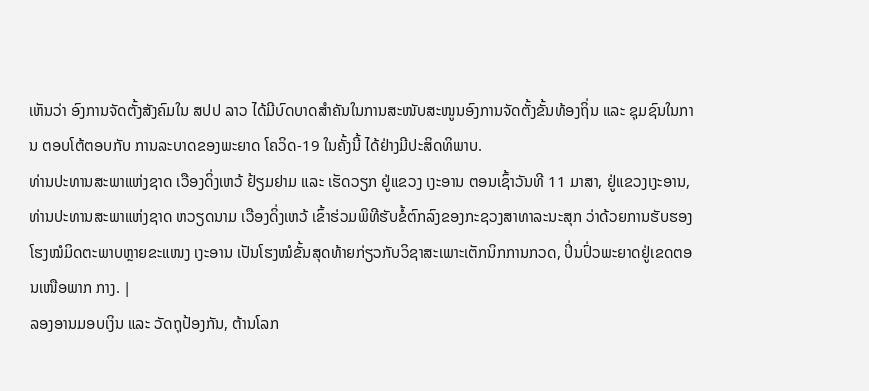ເຫັນວ່າ ອົງການຈັດຕັ້ງສັງຄົມໃນ ສປປ ລາວ ໄດ້ມີບົດບາດສຳຄັນໃນການສະໜັບສະໜູນອົງການຈັດຕັ້ງຂັ້ນທ້ອງຖິ່ນ ແລະ ຊຸມຊົນໃນການ ຕອບໂຕ້ຕອບກັບ ການລະບາດຂອງພະຍາດ ໂຄວິດ-19 ໃນຄັ້ງນີ້ ໄດ້ຢ່າງມີປະສິດທິພາບ.
ທ່ານປະທານສະພາແຫ່ງຊາດ ເວືອງດິ່ງເຫວ້ ຢ້ຽມຢາມ ແລະ ເຮັດວຽກ ຢູ່ແຂວງ ເງະອານ ຕອນເຊົ້າວັນທີ 11 ມາສາ, ຢູ່ແຂວງເງະອານ, ທ່ານປະທານສະພາແຫ່ງຊາດ ຫວຽດນາມ ເວືອງດິ່ງເຫວ້ ເຂົ້າຮ່ວມພິທີຮັບຂໍ້ຕົກລົງຂອງກະຊວງສາທາລະນະສຸກ ວ່າດ້ວຍການຮັບຮອງໂຮງໝໍມິດຕະພາບຫຼາຍຂະແໜງ ເງະອານ ເປັນໂຮງໝໍຂັ້ນສຸດທ້າຍກ່ຽວກັບວິຊາສະເພາະເຕັກນິກການກວດ, ປິ່ນປົ່ວພະຍາດຢູ່ເຂດຕອນເໜືອພາກ ກາງ. |
ລອງອານມອບເງິນ ແລະ ວັດຖຸປ້ອງກັນ, ຕ້ານໂລກ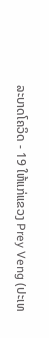ລະບາດໂຄວິດ - 19 ໃຫ້ແກ່ແຂວງ Prey Veng (ປະເທ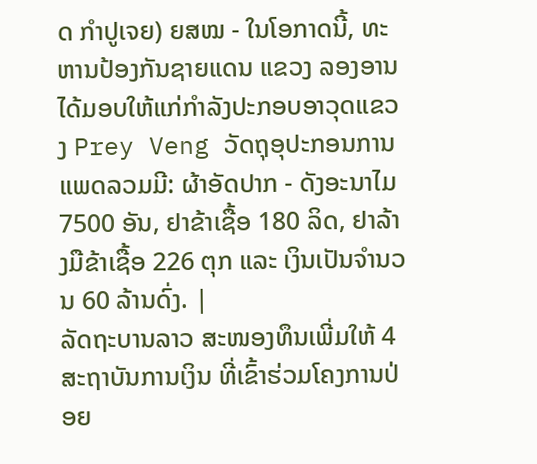ດ ກຳປູເຈຍ) ຍສໝ - ໃນໂອກາດນີ້, ທະຫານປ້ອງກັນຊາຍແດນ ແຂວງ ລອງອານໄດ້ມອບໃຫ້ແກ່ກຳລັງປະກອບອາວຸດແຂວງ Prey Veng ວັດຖຸອຸປະກອນການແພດລວມມີ: ຜ້າອັດປາກ - ດັງອະນາໄມ 7500 ອັນ, ຢາຂ້າເຊື້ອ 180 ລິດ, ຢາລ້າງມືຂ້າເຊື້ອ 226 ຕຸກ ແລະ ເງິນເປັນຈຳນວນ 60 ລ້ານດົ່ງ. |
ລັດຖະບານລາວ ສະໜອງທຶນເພີ່ມໃຫ້ 4 ສະຖາບັນການເງິນ ທີ່ເຂົ້າຮ່ວມໂຄງການປ່ອຍ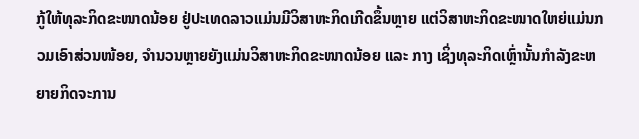ກູ້ໃຫ້ທຸລະກິດຂະໜາດນ້ອຍ ຢູ່ປະເທດລາວແມ່ນມີວິສາຫະກິດເກີດຂຶ້ນຫຼາຍ ແຕ່ວິສາຫະກິດຂະໜາດໃຫຍ່ແມ່ນກວມເອົາສ່ວນໜ້ອຍ, ຈຳນວນຫຼາຍຍັງແມ່ນວິສາຫະກິດຂະໜາດນ້ອຍ ແລະ ກາງ ເຊິ່ງທຸລະກິດເຫຼົ່ານັ້ນກຳລັງຂະຫຍາຍກິດຈະການ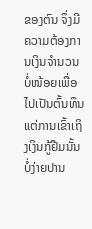ຂອງຕົນ ຈຶ່ງມີຄວາມຕ້ອງການເງິນຈຳນວນບໍ່ໜ້ອຍເພື່ອໄປເປັນຕົ້ນທຶນ ແຕ່ການເຂົ້າເຖິງເງິນກູ້ຢືມນັ້ນບໍ່ງ່າຍປານ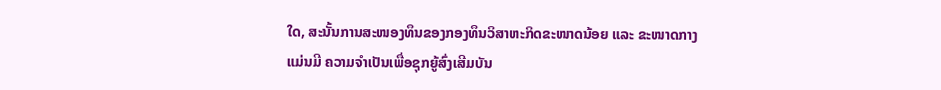ໃດ, ສະນັ້ນການສະໜອງທຶນຂອງກອງທຶນວິສາຫະກິດຂະໜາດນ້ອຍ ແລະ ຂະໜາດກາງ ແມ່ນມີ ຄວາມຈຳເປັນເພື່ອຊຸກຍູ້ສົ່ງເສີມບັນ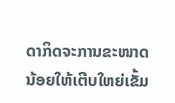ດາກິດຈະການຂະໜາດນ້ອຍໃຫ້ເຕີບໃຫຍ່ເຂັ້ມ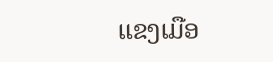ແຂງເມືອ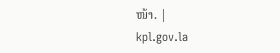ໜ້າ. |
kpl.gov.la